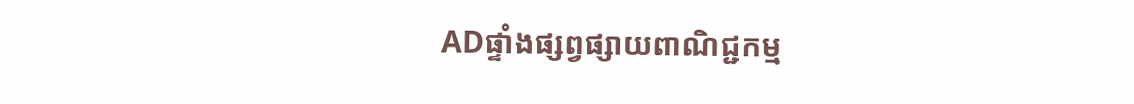ADផ្ទាំងផ្សព្វផ្សាយពាណិជ្ជកម្ម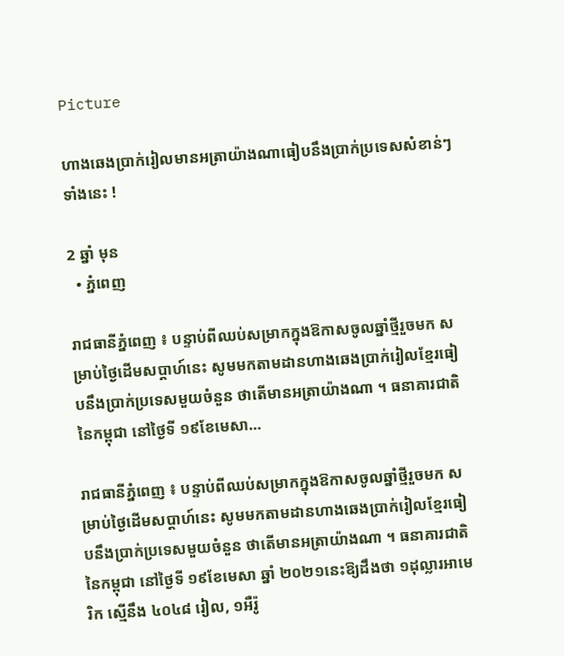Picture

ហាងឆេងប្រាក់រៀលមានអត្រាយ៉ាងណាធៀបនឹងប្រាក់ប្រទេសសំខាន់ៗទាំងនេះ !

2 ឆ្នាំ មុន
  • ភ្នំពេញ

រាជធានីភ្នំពេញ ៖ បន្ទាប់ពីឈប់សម្រាកក្នុងឱកាសចូលឆ្នាំថ្មីរួចមក សម្រាប់ថ្ងៃដើមសប្តាហ៍នេះ សូមមកតាមដានហាងឆេងប្រាក់រៀលខ្មែរធៀបនឹងប្រាក់ប្រទេសមួយចំនួន ថាតើមានអត្រាយ៉ាងណា ។ ធនាគារជាតិនៃកម្ពុជា នៅថ្ងៃទី ១៩ខែមេសា…

រាជធានីភ្នំពេញ ៖ បន្ទាប់ពីឈប់សម្រាកក្នុងឱកាសចូលឆ្នាំថ្មីរួចមក សម្រាប់ថ្ងៃដើមសប្តាហ៍នេះ សូមមកតាមដានហាងឆេងប្រាក់រៀលខ្មែរធៀបនឹងប្រាក់ប្រទេសមួយចំនួន ថាតើមានអត្រាយ៉ាងណា ។ ធនាគារជាតិនៃកម្ពុជា នៅថ្ងៃទី ១៩ខែមេសា ឆ្នាំ ២០២១នេះឱ្យដឹងថា ១ដុល្លារអាមេរិក ស្មើនឹង ៤០៤៨ រៀល, ១អឺរ៉ូ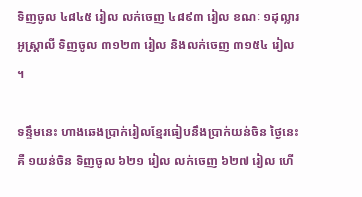ទិញចូល ៤៨៤៥ រៀល លក់ចេញ ៤៨៩៣ រៀល ខណៈ ១ដុល្លារអូស្ត្រាលី ទិញចូល ៣១២៣ រៀល និងលក់ចេញ ៣១៥៤ រៀល ។

ទន្ទឹមនេះ ហាងឆេងប្រាក់រៀលខ្មែរធៀបនឹងប្រាក់យន់ចិន ថ្ងៃនេះ គឺ ១យន់ចិន ទិញចូល ៦២១ រៀល លក់ចេញ ៦២៧ រៀល ហើ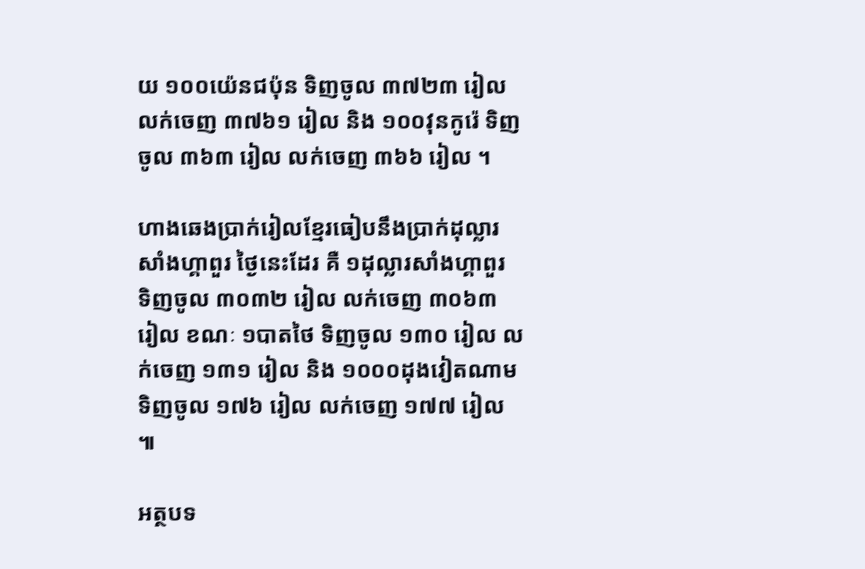យ ១០០យ៉េនជប៉ុន ទិញចូល ៣៧២៣ រៀល លក់ចេញ ៣៧៦១ រៀល និង ១០០វុនកូរ៉េ ទិញចូល ៣៦៣ រៀល លក់ចេញ ៣៦៦ រៀល ។

ហាងឆេងប្រាក់រៀលខ្មែរធៀបនឹងប្រាក់ដុល្លារសាំងហ្គាពួរ ថ្ងៃនេះដែរ គឺ ១ដុល្លារសាំងហ្គាពួរ ទិញចូល ៣០៣២ រៀល លក់ចេញ ៣០៦៣ រៀល ខណៈ ១បាតថៃ ទិញចូល ១៣០ រៀល លក់ចេញ ១៣១ រៀល និង ១០០០ដុងវៀតណាម ទិញចូល ១៧៦ រៀល លក់ចេញ ១៧៧ រៀល ៕

អត្ថបទ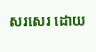សរសេរ ដោយ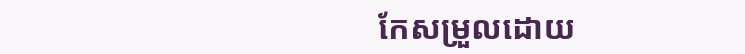កែសម្រួលដោយ